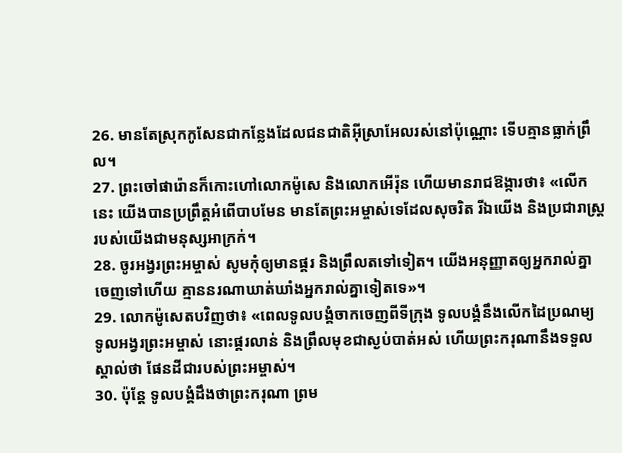26. មានតែស្រុកកូសែនជាកន្លែងដែលជនជាតិអ៊ីស្រាអែលរស់នៅប៉ុណ្ណោះ ទើបគ្មានធ្លាក់ព្រឹល។
27. ព្រះចៅផារ៉ោនក៏កោះហៅលោកម៉ូសេ និងលោកអើរ៉ុន ហើយមានរាជឱង្ការថា៖ «លើកនេះ យើងបានប្រព្រឹត្តអំពើបាបមែន មានតែព្រះអម្ចាស់ទេដែលសុចរិត រីឯយើង និងប្រជារាស្ដ្ររបស់យើងជាមនុស្សអាក្រក់។
28. ចូរអង្វរព្រះអម្ចាស់ សូមកុំឲ្យមានផ្គរ និងព្រឹលតទៅទៀត។ យើងអនុញ្ញាតឲ្យអ្នករាល់គ្នាចេញទៅហើយ គ្មាននរណាឃាត់ឃាំងអ្នករាល់គ្នាទៀតទេ»។
29. លោកម៉ូសេតបវិញថា៖ «ពេលទូលបង្គំចាកចេញពីទីក្រុង ទូលបង្គំនឹងលើកដៃប្រណម្យ ទូលអង្វរព្រះអម្ចាស់ នោះផ្គរលាន់ និងព្រឹលមុខជាស្ងប់បាត់អស់ ហើយព្រះករុណានឹងទទួលស្គាល់ថា ផែនដីជារបស់ព្រះអម្ចាស់។
30. ប៉ុន្តែ ទូលបង្គំដឹងថាព្រះករុណា ព្រម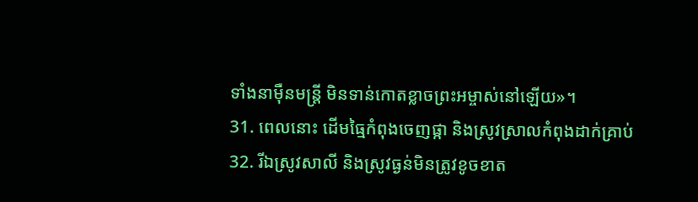ទាំងនាម៉ឺនមន្ត្រី មិនទាន់កោតខ្លាចព្រះអម្ចាស់នៅឡើយ»។
31. ពេលនោះ ដើមធ្មៃកំពុងចេញផ្កា និងស្រូវស្រាលកំពុងដាក់គ្រាប់
32. រីឯស្រូវសាលី និងស្រូវធ្ងន់មិនត្រូវខូចខាត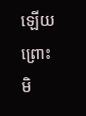ឡើយ ព្រោះមិ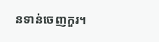នទាន់ចេញកួរ។